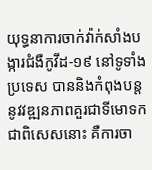យុទ្ធនាការចាក់វ៉ាក់សាំងបង្ការជំងឺកូវីដ-១៩ នៅទូទាំងប្រទេស បាននិងកំពុងបន្តនូវវឌ្ឍនភាពគួរជាទីមោទក ជាពិសេសនោះ គឺការចា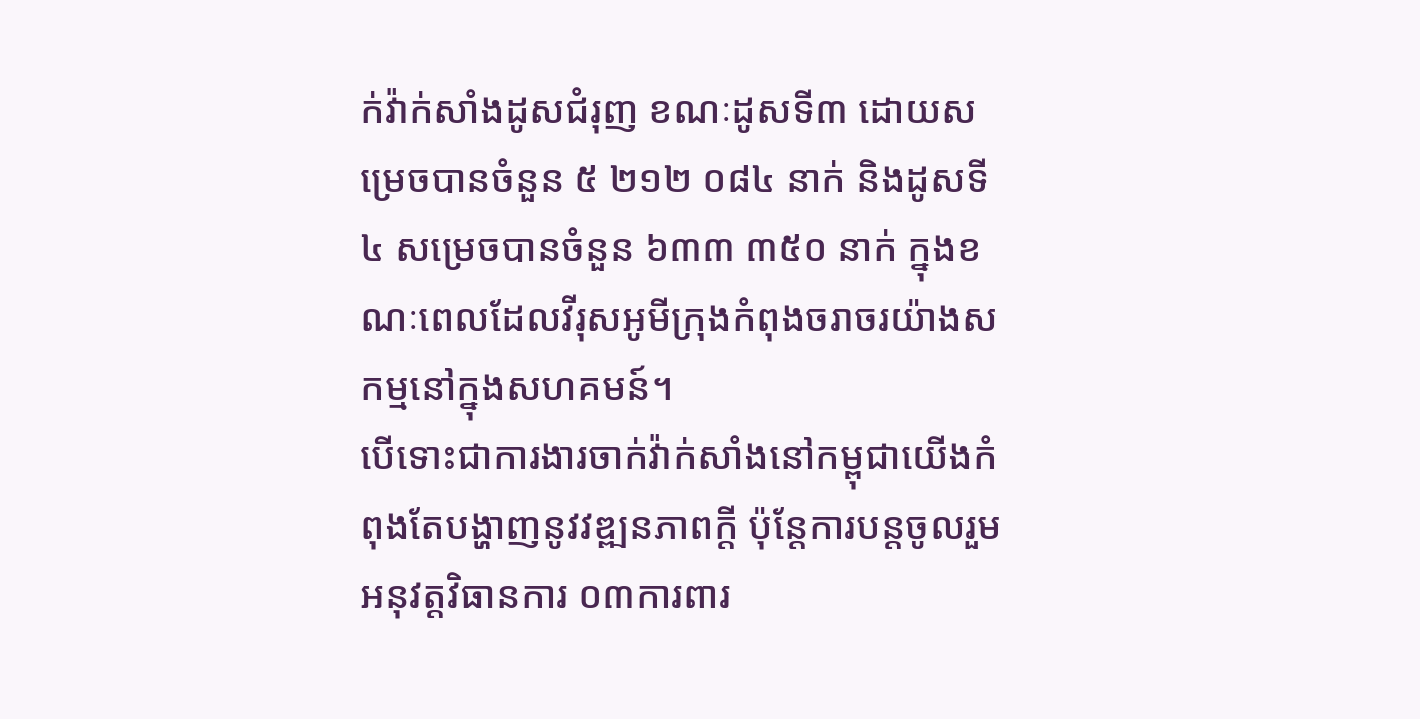ក់វ៉ាក់សាំងដូសជំរុញ ខណៈដូសទី៣ ដោយសម្រេចបានចំនួន ៥ ២១២ ០៨៤ នាក់ និងដូសទី៤ សម្រេចបានចំនួន ៦៣៣ ៣៥០ នាក់ ក្នុងខណៈពេលដែលវីរុសអូមីក្រុងកំពុងចរាចរយ៉ាងសកម្មនៅក្នុងសហគមន៍។
បើទោះជាការងារចាក់វ៉ាក់សាំងនៅកម្ពុជាយើងកំពុងតែបង្ហាញនូវវឌ្ឍនភាពក្តី ប៉ុន្តែការបន្តចូលរួមអនុវត្តវិធានការ ០៣ការពារ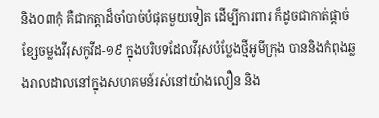និង០៣កុំ គឺជាកត្តាដ៏ចាំបាច់បំផុតមួយទៀត ដើម្បីការពារ ក៏ដូចជាកាត់ផ្តាច់ខ្សែចម្លងវីរុសកូវីដ-១៩ ក្នុងបរិបទដែលវីរុសបំប្លែងថ្មីអូមីក្រុង បាននិងកំពុងឆ្លងរាលដាលនៅក្នុងសហគមន៍រស់នៅយ៉ាងលឿន និង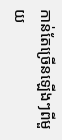កាន់តែច្រើនឡើងៗពីមួយ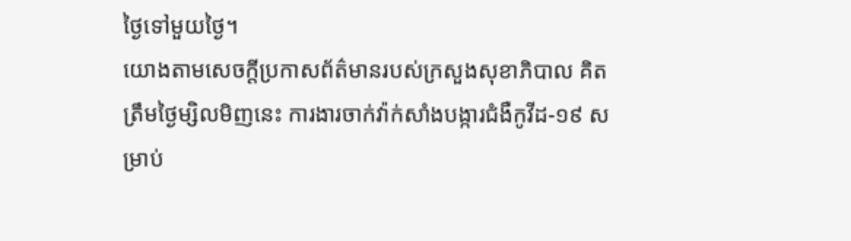ថ្ងៃទៅមួយថ្ងៃ។
យោងតាមសេចក្តីប្រកាសព័ត៌មានរបស់ក្រសួងសុខាភិបាល គិតត្រឹមថ្ងៃម្សិលមិញនេះ ការងារចាក់វ៉ាក់សាំងបង្ការជំងឺកូវីដ-១៩ សម្រាប់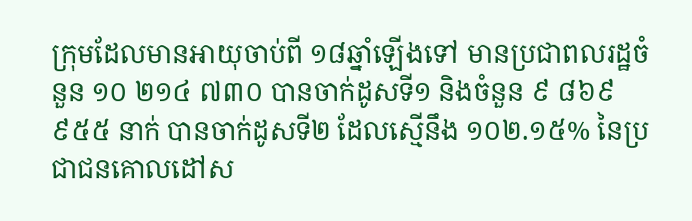ក្រុមដែលមានអាយុចាប់ពី ១៨ឆ្នាំឡើងទៅ មានប្រជាពលរដ្ឋចំនួន ១០ ២១៤ ៧៣០ បានចាក់ដូសទី១ និងចំនួន ៩ ៨៦៩ ៩៥៥ នាក់ បានចាក់ដូសទី២ ដែលស្មើនឹង ១០២.១៥% នៃប្រជាជនគោលដៅស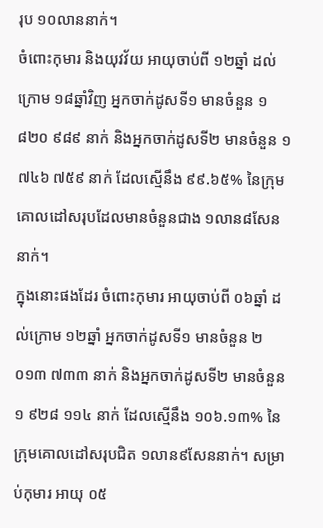រុប ១០លាននាក់។
ចំពោះកុមារ និងយុវវ័យ អាយុចាប់ពី ១២ឆ្នាំ ដល់ក្រោម ១៨ឆ្នាំវិញ អ្នកចាក់ដូសទី១ មានចំនួន ១ ៨២០ ៩៨៩ នាក់ និងអ្នកចាក់ដូសទី២ មានចំនួន ១ ៧៤៦ ៧៥៩ នាក់ ដែលស្មើនឹង ៩៩.៦៥% នៃក្រុមគោលដៅសរុបដែលមានចំនួនជាង ១លាន៨សែននាក់។
ក្នុងនោះផងដែរ ចំពោះកុមារ អាយុចាប់ពី ០៦ឆ្នាំ ដល់ក្រោម ១២ឆ្នាំ អ្នកចាក់ដូសទី១ មានចំនួន ២ ០១៣ ៧៣៣ នាក់ និងអ្នកចាក់ដូសទី២ មានចំនួន ១ ៩២៨ ១១៤ នាក់ ដែលស្មើនឹង ១០៦.១៣% នៃក្រុមគោលដៅសរុបជិត ១លាន៩សែននាក់។ សម្រាប់កុមារ អាយុ ០៥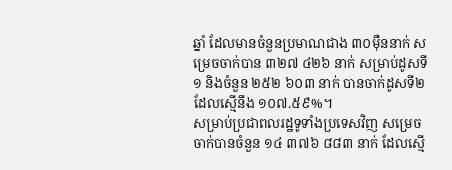ឆ្នាំ ដែលមានចំនួនប្រមាណជាង ៣០ម៉ឺននាក់ សម្រេចចាក់បាន ៣២៧ ៤២៦ នាក់ សម្រាប់ដូសទី១ និងចំនួន ២៥២ ៦០៣ នាក់ បានចាក់ដូសទី២ ដែលស្មើនឹង ១០៧.៥៩%។
សម្រាប់ប្រជាពលរដ្ឋទូទាំងប្រទេសវិញ សម្រេចចាក់បានចំនួន ១៤ ៣៧៦ ៨៨៣ នាក់ ដែលស្មើ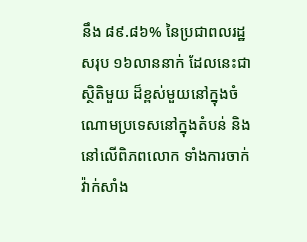នឹង ៨៩.៨៦% នៃប្រជាពលរដ្ឋសរុប ១៦លាននាក់ ដែលនេះជាស្ថិតិមួយ ដ៏ខ្ពស់មួយនៅក្នុងចំណោមប្រទេសនៅក្នុងតំបន់ និងនៅលើពិភពលោក ទាំងការចាក់វ៉ាក់សាំង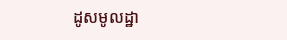ដូសមូលដ្ឋា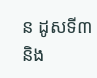ន ដូសទី៣ និង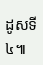ដូសទី៤៕